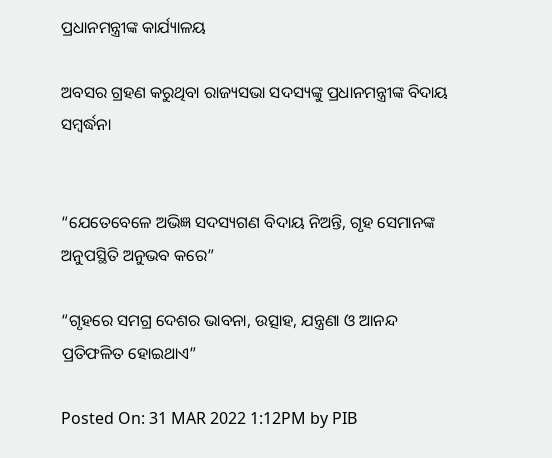ପ୍ରଧାନମନ୍ତ୍ରୀଙ୍କ କାର୍ଯ୍ୟାଳୟ

ଅବସର ଗ୍ରହଣ କରୁଥିବା ରାଜ୍ୟସଭା ସଦସ୍ୟଙ୍କୁ ପ୍ରଧାନମନ୍ତ୍ରୀଙ୍କ ବିଦାୟ ସମ୍ବର୍ଦ୍ଧନା


“ଯେତେବେଳେ ଅଭିଜ୍ଞ ସଦସ୍ୟଗଣ ବିଦାୟ ନିଅନ୍ତି, ଗୃହ ସେମାନଙ୍କ ଅନୁପସ୍ଥିତି ଅନୁଭବ କରେ”

“ଗୃହରେ ସମଗ୍ର ଦେଶର ଭାବନା, ଉତ୍ସାହ, ଯନ୍ତ୍ରଣା ଓ ଆନନ୍ଦ ପ୍ରତିଫଳିତ ହୋଇଥାଏ”

Posted On: 31 MAR 2022 1:12PM by PIB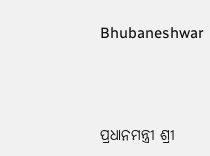Bhubaneshwar





ପ୍ରଧାନମନ୍ତ୍ରୀ ଶ୍ରୀ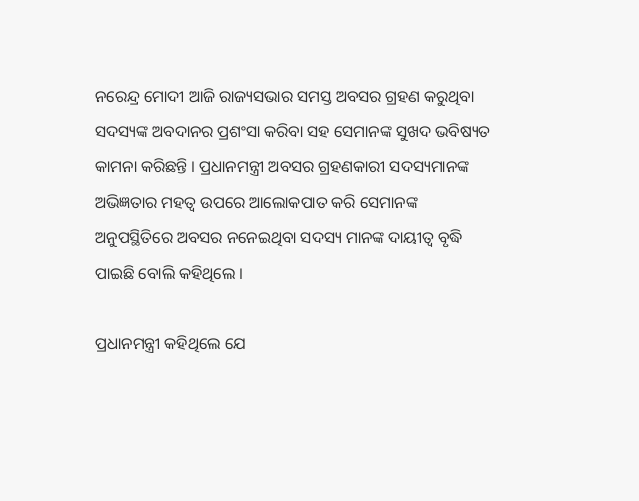ନରେନ୍ଦ୍ର ମୋଦୀ ଆଜି ରାଜ୍ୟସଭାର ସମସ୍ତ ଅବସର ଗ୍ରହଣ କରୁଥିବା ସଦସ୍ୟଙ୍କ ଅବଦାନର ପ୍ରଶଂସା କରିବା ସହ ସେମାନଙ୍କ ସୁଖଦ ଭବିଷ୍ୟତ କାମନା କରିଛନ୍ତି । ପ୍ରଧାନମନ୍ତ୍ରୀ ଅବସର ଗ୍ରହଣକାରୀ ସଦସ୍ୟମାନଙ୍କ ଅଭିଜ୍ଞତାର ମହତ୍ୱ ଉପରେ ଆଲୋକପାତ କରି ସେମାନଙ୍କ ଅନୁପସ୍ଥିତିରେ ଅବସର ନନେଇଥିବା ସଦସ୍ୟ ମାନଙ୍କ ଦାୟୀତ୍ୱ ବୃଦ୍ଧି ପାଇଛି ବୋଲି କହିଥିଲେ ।

ପ୍ରଧାନମନ୍ତ୍ରୀ କହିଥିଲେ ଯେ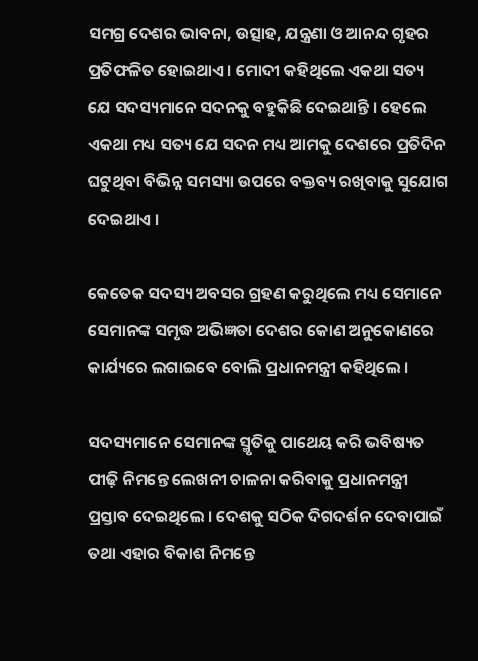ସମଗ୍ର ଦେଶର ଭାବନା, ଉତ୍ସାହ, ଯନ୍ତ୍ରଣା ଓ ଆନନ୍ଦ ଗୃହର ପ୍ରତିଫଳିତ ହୋଇଥାଏ । ମୋଦୀ କହିଥିଲେ ଏକଥା ସତ୍ୟ ଯେ ସଦସ୍ୟମାନେ ସଦନକୁ ବହୁକିଛି ଦେଇଥାନ୍ତି । ହେଲେ ଏକଥା ମଧ୍ୟ ସତ୍ୟ ଯେ ସଦନ ମଧ୍ୟ ଆମକୁ ଦେଶରେ ପ୍ରତିଦିନ ଘଟୁଥିବା ବିଭିନ୍ନ ସମସ୍ୟା ଉପରେ ବକ୍ତବ୍ୟ ରଖିବାକୁ ସୁଯୋଗ ଦେଇଥାଏ ।

କେତେକ ସଦସ୍ୟ ଅବସର ଗ୍ରହଣ କରୁଥିଲେ ମଧ୍ୟ ସେମାନେ ସେମାନଙ୍କ ସମୃଦ୍ଧ ଅଭିଜ୍ଞତା ଦେଶର କୋଣ ଅନୁକୋଣରେ କାର୍ଯ୍ୟରେ ଲଗାଇବେ ବୋଲି ପ୍ରଧାନମନ୍ତ୍ରୀ କହିଥିଲେ ।

ସଦସ୍ୟମାନେ ସେମାନଙ୍କ ସ୍ମୃତିକୁ ପାଥେୟ କରି ଭବିଷ୍ୟତ ପୀଢ଼ି ନିମନ୍ତେ ଲେଖନୀ ଚାଳନା କରିବାକୁ ପ୍ରଧାନମନ୍ତ୍ରୀ ପ୍ରସ୍ତାବ ଦେଇଥିଲେ । ଦେଶକୁ ସଠିକ ଦିଗଦର୍ଶନ ଦେବାପାଇଁ ତଥା ଏହାର ବିକାଶ ନିମନ୍ତେ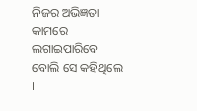ନିଜର ଅଭିଜ୍ଞତା କାମରେ ଲଗାଇପାରିବେ ବୋଲି ସେ କହିଥିଲେ ।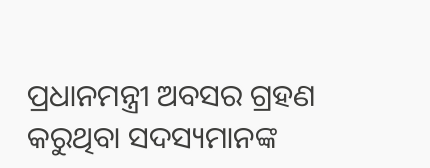ପ୍ରଧାନମନ୍ତ୍ରୀ ଅବସର ଗ୍ରହଣ କରୁଥିବା ସଦସ୍ୟମାନଙ୍କ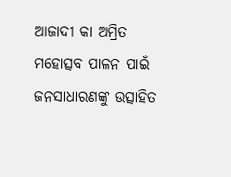ଆଜାଦୀ କା ଅମ୍ରିତ ମହୋତ୍ସବ ପାଳନ ପାଇଁ ଜନସାଧାରଣଙ୍କୁ ଉତ୍ସାହିତ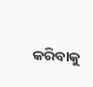କରିବାକୁ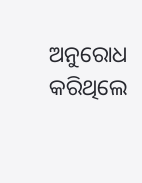ଅନୁରୋଧ କରିଥିଲେ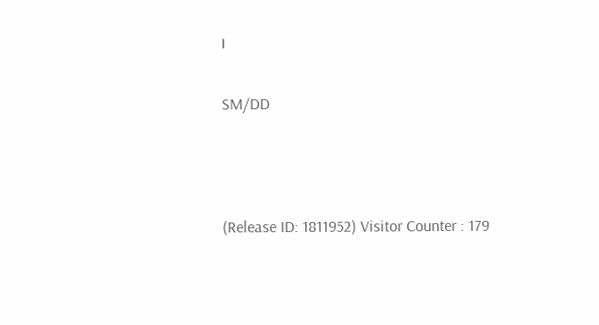।

SM/DD



(Release ID: 1811952) Visitor Counter : 179